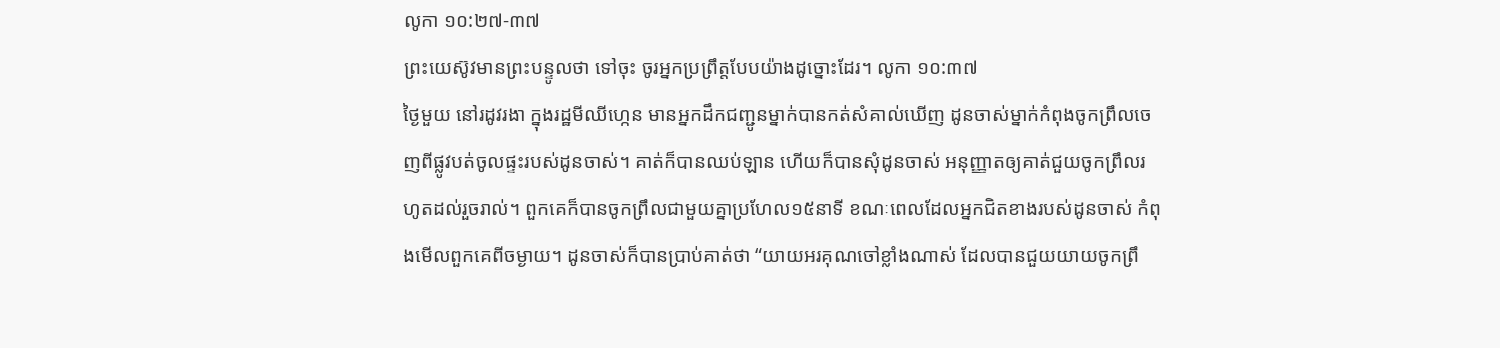លូកា ១០:២៧-៣៧
ព្រះយេស៊ូវមានព្រះបន្ទូលថា ទៅចុះ ចូរអ្នកប្រព្រឹត្តបែបយ៉ាងដូច្នោះដែរ។ លូកា ១០:៣៧
ថ្ងៃមួយ នៅរដូវរងា ក្នុងរដ្ឋមីឈីហ្កេន មានអ្នកដឹកជញ្ជូនម្នាក់បានកត់សំគាល់ឃើញ ដូនចាស់ម្នាក់កំពុងចូកព្រឹលចេញពីផ្លូវបត់ចូលផ្ទះរបស់ដូនចាស់។ គាត់ក៏បានឈប់ឡាន ហើយក៏បានសុំដូនចាស់ អនុញ្ញាតឲ្យគាត់ជួយចូកព្រឹលរហូតដល់រួចរាល់។ ពួកគេក៏បានចូកព្រឹលជាមួយគ្នាប្រហែល១៥នាទី ខណៈពេលដែលអ្នកជិតខាងរបស់ដូនចាស់ កំពុងមើលពួកគេពីចម្ងាយ។ ដូនចាស់ក៏បានប្រាប់គាត់ថា “យាយអរគុណចៅខ្លាំងណាស់ ដែលបានជួយយាយចូកព្រឹ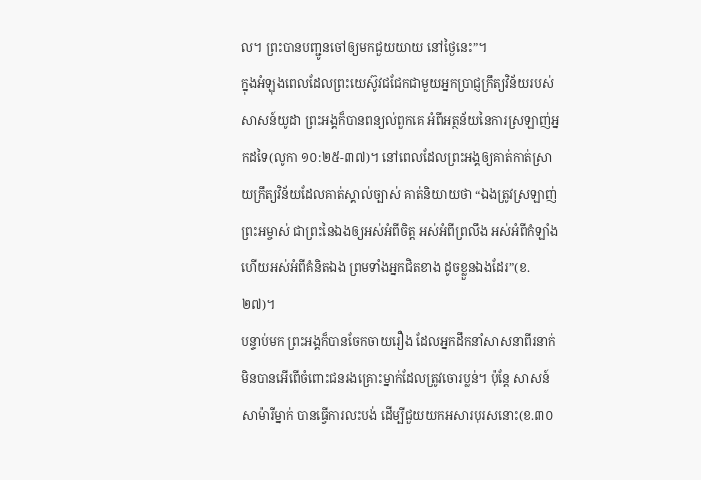ល។ ព្រះបានបញ្ជូនចៅឲ្យមកជួយយាយ នៅថ្ងៃនេះ”។
ក្នុងអំឡុងពេលដែលព្រះយេស៊ូវជជែកជាមួយអ្នកប្រាជ្ញក្រឹត្យវិន័យរបស់សាសន៍យូដា ព្រះអង្គក៏បានពន្យល់ពួកគេ អំពីអត្ថន័យនៃការស្រឡាញ់អ្នកដទៃ(លូកា ១០:២៥-៣៧)។ នៅពេលដែលព្រះអង្គឲ្យគាត់កាត់ស្រាយក្រឹត្យវិន័យដែលគាត់ស្គាល់ច្បាស់ គាត់និយាយថា “ឯងត្រូវស្រឡាញ់ព្រះអម្ចាស់ ជាព្រះនៃឯងឲ្យអស់អំពីចិត្ត អស់អំពីព្រលឹង អស់អំពីកំឡាំង ហើយអស់អំពីគំនិតឯង ព្រមទាំងអ្នកជិតខាង ដូចខ្លួនឯងដែរ”(ខ.២៧)។
បន្ទាប់មក ព្រះអង្គក៏បានចែកចាយរឿង ដែលអ្នកដឹកនាំសាសនាពីរនាក់មិនបានអើពើចំពោះជនរងគ្រោះម្នាក់ដែលត្រូវចោរប្លន់។ ប៉ុន្តែ សាសន៍សាម៉ារីម្នាក់ បានធ្វើការលះបង់ ដើម្បីជួយយកអសារបុរសនោះ(ខ.៣០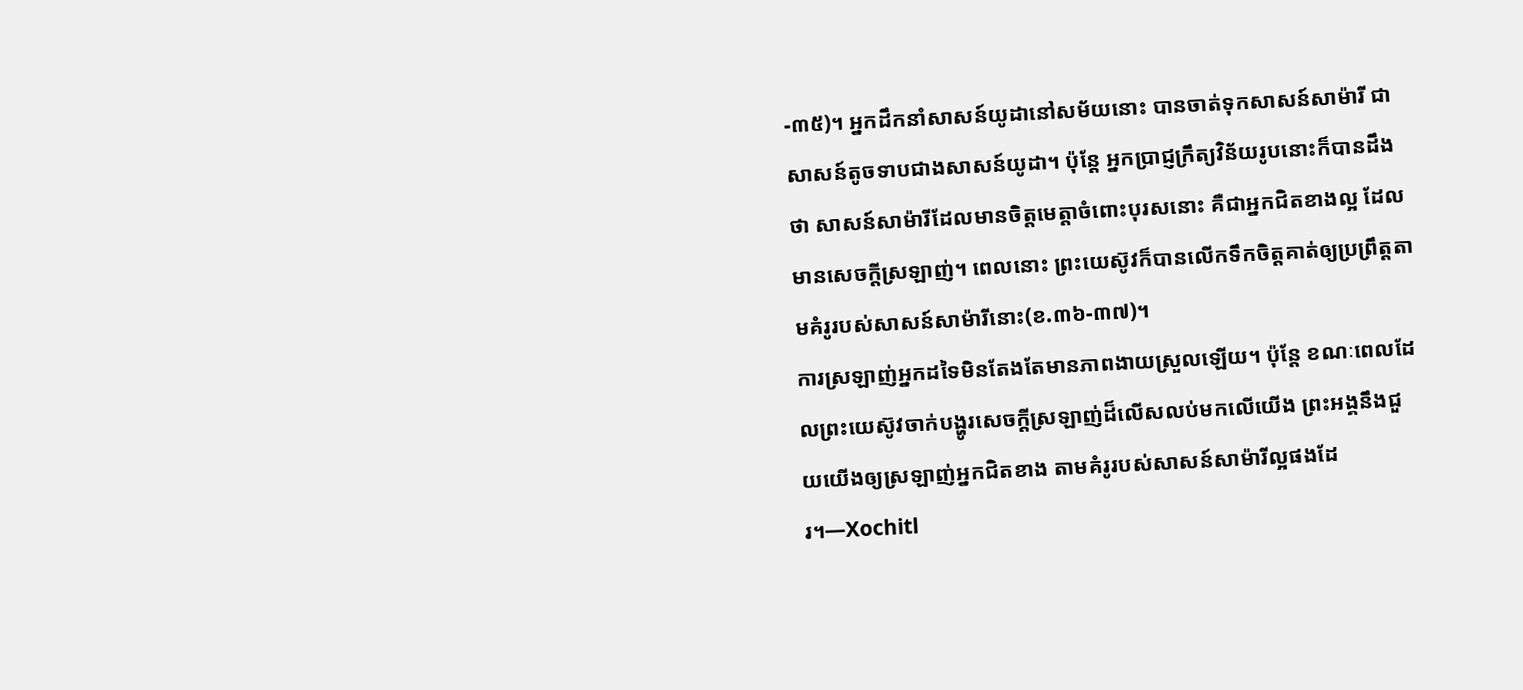-៣៥)។ អ្នកដឹកនាំសាសន៍យូដានៅសម័យនោះ បានចាត់ទុកសាសន៍សាម៉ារី ជាសាសន៍តូចទាបជាងសាសន៍យូដា។ ប៉ុន្តែ អ្នកប្រាជ្ញក្រឹត្យវិន័យរូបនោះក៏បានដឹងថា សាសន៍សាម៉ារីដែលមានចិត្តមេត្តាចំពោះបុរសនោះ គឺជាអ្នកជិតខាងល្អ ដែលមានសេចក្តីស្រឡាញ់។ ពេលនោះ ព្រះយេស៊ូវក៏បានលើកទឹកចិត្តគាត់ឲ្យប្រព្រឹត្តតាមគំរូរបស់សាសន៍សាម៉ារីនោះ(ខ.៣៦-៣៧)។
ការស្រឡាញ់អ្នកដទៃមិនតែងតែមានភាពងាយស្រួលឡើយ។ ប៉ុន្តែ ខណៈពេលដែលព្រះយេស៊ូវចាក់បង្ហូរសេចក្តីស្រឡាញ់ដ៏លើសលប់មកលើយើង ព្រះអង្គនឹងជួយយើងឲ្យស្រឡាញ់អ្នកជិតខាង តាមគំរូរបស់សាសន៍សាម៉ារីល្អផងដែរ។—Xochitl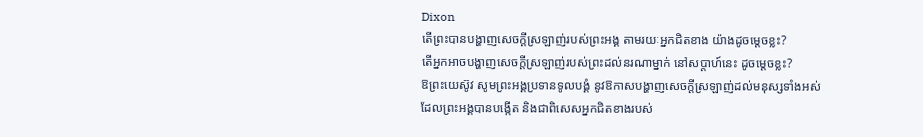Dixon
តើព្រះបានបង្ហាញសេចក្តីស្រឡាញ់របស់ព្រះអង្គ តាមរយៈអ្នកជិតខាង យ៉ាងដូចម្តេចខ្លះ?
តើអ្នកអាចបង្ហាញសេចក្តីស្រឡាញ់របស់ព្រះដល់នរណាម្នាក់ នៅសប្តាហ៍នេះ ដូចម្តេចខ្លះ?
ឱព្រះយេស៊ូវ សូមព្រះអង្គប្រទានទូលបង្គំ នូវឱកាសបង្ហាញសេចក្តីស្រឡាញ់ដល់មនុស្សទាំងអស់
ដែលព្រះអង្គបានបង្កើត និងជាពិសេសអ្នកជិតខាងរបស់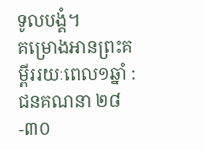ទូលបង្គំ។
គម្រោងអានព្រះគម្ពីររយៈពេល១ឆ្នាំ : ជនគណនា ២៨-៣០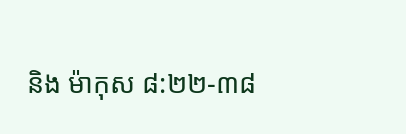និង ម៉ាកុស ៨:២២-៣៨